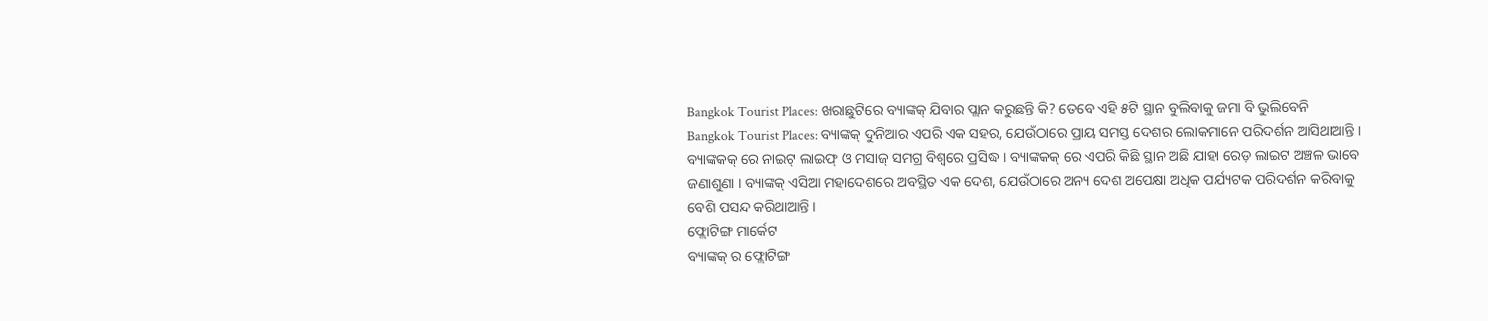Bangkok Tourist Places: ଖରାଛୁଟିରେ ବ୍ୟାଙ୍କକ୍ ଯିବାର ପ୍ଲାନ କରୁଛନ୍ତି କି? ତେବେ ଏହି ୫ଟି ସ୍ଥାନ ବୁଲିବାକୁ ଜମା ବି ଭୁଲିବେନି
Bangkok Tourist Places: ବ୍ୟାଙ୍କକ୍ ଦୁନିଆର ଏପରି ଏକ ସହର, ଯେଉଁଠାରେ ପ୍ରାୟ ସମସ୍ତ ଦେଶର ଲୋକମାନେ ପରିଦର୍ଶନ ଆସିଥାଆନ୍ତି । ବ୍ୟାଙ୍କକକ୍ ରେ ନାଇଟ୍ ଲାଇଫ୍ ଓ ମସାଜ୍ ସମଗ୍ର ବିଶ୍ୱରେ ପ୍ରସିଦ୍ଧ । ବ୍ୟାଙ୍କକକ୍ ରେ ଏପରି କିଛି ସ୍ଥାନ ଅଛି ଯାହା ରେଡ଼ ଲାଇଟ ଅଞ୍ଚଳ ଭାବେ ଜଣାଶୁଣା । ବ୍ୟାଙ୍କକ୍ ଏସିଆ ମହାଦେଶରେ ଅବସ୍ଥିତ ଏକ ଦେଶ, ଯେଉଁଠାରେ ଅନ୍ୟ ଦେଶ ଅପେକ୍ଷା ଅଧିକ ପର୍ଯ୍ୟଟକ ପରିଦର୍ଶନ କରିବାକୁ ବେଶି ପସନ୍ଦ କରିଥାଆନ୍ତି ।
ଫ୍ଲୋଟିଙ୍ଗ ମାର୍କେଟ
ବ୍ୟାଙ୍କକ୍ ର ଫ୍ଲୋଟିଙ୍ଗ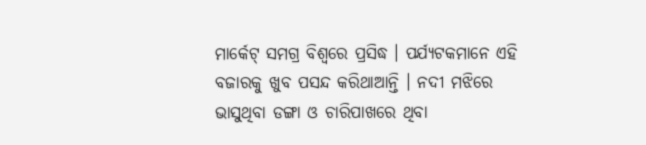ମାର୍କେଟ୍ ସମଗ୍ର ବିଶ୍ୱରେ ପ୍ରସିଦ୍ଧ । ପର୍ଯ୍ୟଟକମାନେ ଏହି ବଜାରକୁ ଖୁବ ପସନ୍ଦ କରିଥାଆନ୍ତି । ନଦୀ ମଝିରେ ଭାସୁଥିବା ଡଙ୍ଗା ଓ ଚାରିପାଖରେ ଥିବା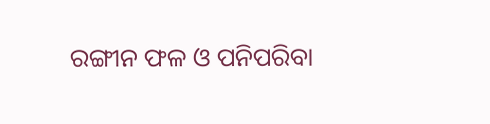ରଙ୍ଗୀନ ଫଳ ଓ ପନିପରିବା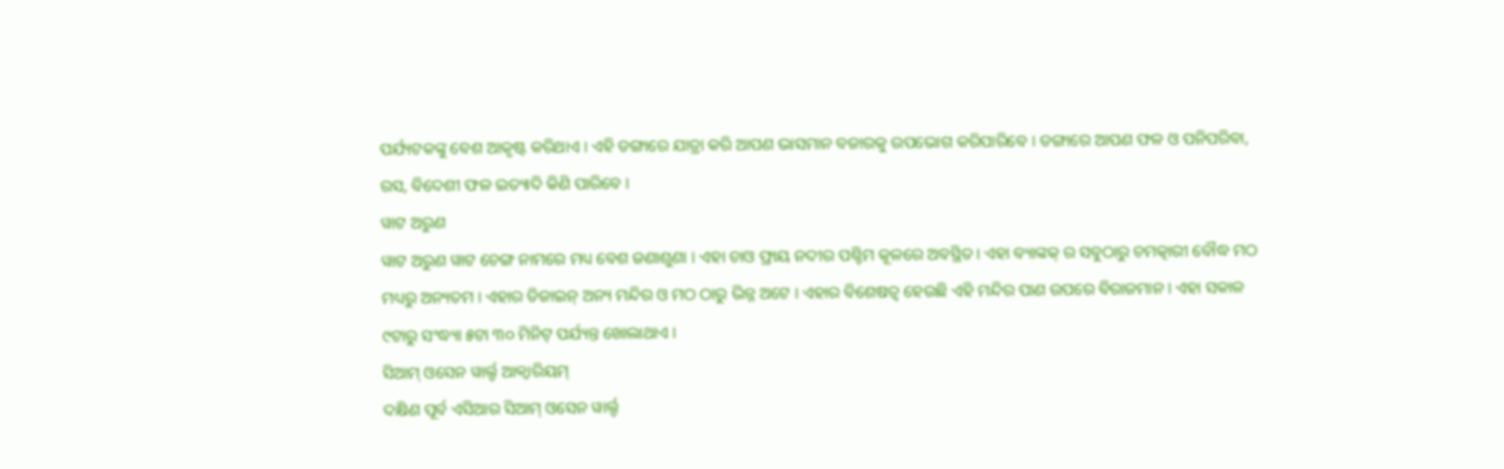ପର୍ଯ୍ୟଟକଙ୍କୁ ବେଶ ଆକୃଷ୍ଟ କରିଥାଏ । ଏହି ଡଙ୍ଗାରେ ଯାତ୍ରା କରି ଆପଣ ଭାସମାନ ବଜାରକୁ ଉପଭୋଗ କରିପାରିବେ । ଡଙ୍ଗାରେ ଆପଣ ଫଳ ଓ ପନିପରିବା, ରସ, ବିଦେଶୀ ଫଳ ଇତ୍ୟାଦି କିଣି ପାରିବେ ।
ୱାଟ ଅରୁଣ
ୱାଟ ଅରୁଣ ୱାଟ ଚେଙ୍ଗ ନାମରେ ମଧ୍ୟ ବେଶ ଜଣାଶୁଣା । ଏହା ଚାଓ ଫ୍ରାୟ ନଦୀର ପଶ୍ଚିମ କୂଳରେ ଅବସ୍ଥିତ। ଏହା ବ୍ୟାଙ୍କକ୍ ର ସବୁଠାରୁ ଚମତ୍କାରୀ ବୌଦ୍ଧ ମଠ ମଧ୍ୟରୁ ଅନ୍ୟତମ । ଏହାର ଡିଜାଇନ୍ ଅନ୍ୟ ମନ୍ଦିର ଓ ମଠ ଠାରୁ ଭିନ୍ନ ଅଟେ । ଏହାର ବିଶେଷତ୍ୱ ହେଉଛି ଏହି ମନ୍ଦିର ପାଣ ଉପରେ ବିରାଜମାନ । ଏହା ସକାଳ ୯ଟାରୁ ସଂଦ୍ଧ୍ୟା ୫ଟା ୩୦ ମିନିଟ୍ ପର୍ଯ୍ୟନ୍ତ ଖୋଲାଥାଏ ।
ସିଆମ୍ ଓସେନ ୱାର୍ଲ୍ଡ ଆକ୍ୱାରିୟମ୍
ଦକ୍ଷିଣ ପୂର୍ବ ଏସିଆର ସିଆମ୍ ଓସେନ ୱାର୍ଲ୍ଡ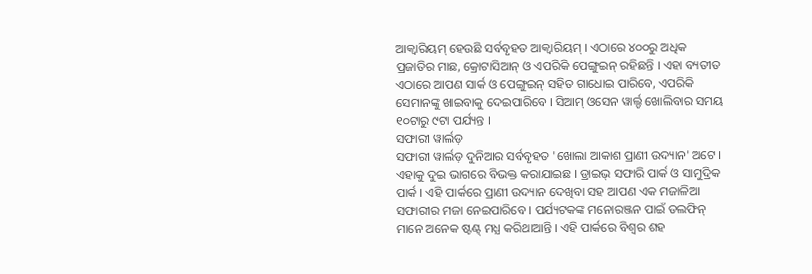ଆକ୍ୱାରିୟମ୍ ହେଉଛି ସର୍ବବୃହତ ଆକ୍ୱାରିୟମ୍ । ଏଠାରେ ୪୦୦ରୁ ଅଧିକ ପ୍ରଜାତିର ମାଛ, କ୍ରୋଟାସିଆନ୍ ଓ ଏପରିକି ପେଙ୍ଗୁଇନ୍ ରହିଛନ୍ତି । ଏହା ବ୍ୟତୀତ ଏଠାରେ ଆପଣ ସାର୍କ ଓ ପେଙ୍ଗୁଇନ୍ ସହିତ ଗାଧୋଇ ପାରିବେ, ଏପରିକି ସେମାନଙ୍କୁ ଖାଇବାକୁ ଦେଇପାରିବେ । ସିଆମ୍ ଓସେନ ୱାର୍ଲ୍ଡ ଖୋଲିବାର ସମୟ ୧୦ଟାରୁ ୯ଟା ପର୍ଯ୍ୟନ୍ତ ।
ସଫାରୀ ୱାର୍ଲଡ଼
ସଫାରୀ ୱାର୍ଲଡ଼ ଦୁନିଆର ସର୍ବବୃହତ 'ଖୋଲା ଆକାଶ ପ୍ରାଣୀ ଉଦ୍ୟାନ' ଅଟେ । ଏହାକୁ ଦୁଇ ଭାଗରେ ବିଭକ୍ତ କରାଯାଇଛ । ଡ୍ରାଇଭ୍ ସଫାରି ପାର୍କ ଓ ସାମୁଦ୍ରିକ ପାର୍କ । ଏହି ପାର୍କରେ ପ୍ରାଣୀ ଉଦ୍ୟାନ ଦେଖିବା ସହ ଆପଣ ଏକ ମଜାଳିଆ ସଫାରୀର ମଜା ନେଇପାରିବେ । ପର୍ଯ୍ୟଟକଙ୍କ ମନୋରଞ୍ଜନ ପାଇଁ ଡଲଫିନ୍ ମାନେ ଅନେକ ଷ୍ଟଣ୍ଟ୍ ମଧ୍ଯ କରିଥାଆନ୍ତି । ଏହି ପାର୍କରେ ବିଶ୍ବର ଶହ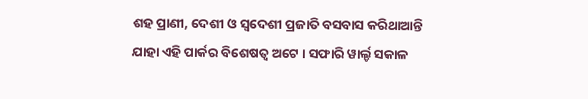ଶହ ପ୍ରାଣୀ, ଦେଶୀ ଓ ସ୍ୱଦେଶୀ ପ୍ରଜାତି ବସବାସ କରିଥାଆନ୍ତି ଯାହା ଏହି ପାର୍କର ବିଶେଷତ୍ବ ଅଟେ । ସଫାରି ୱାର୍ଲ୍ଡ ସକାଳ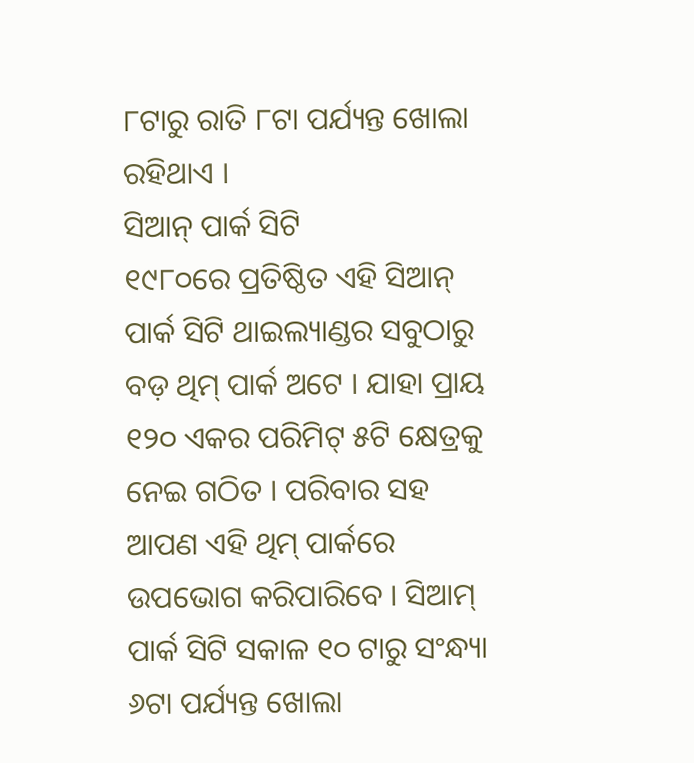୮ଟାରୁ ରାତି ୮ଟା ପର୍ଯ୍ୟନ୍ତ ଖୋଲା ରହିଥାଏ ।
ସିଆନ୍ ପାର୍କ ସିଟି
୧୯୮୦ରେ ପ୍ରତିଷ୍ଠିତ ଏହି ସିଆନ୍ ପାର୍କ ସିଟି ଥାଇଲ୍ୟାଣ୍ଡର ସବୁଠାରୁ ବଡ଼ ଥିମ୍ ପାର୍କ ଅଟେ । ଯାହା ପ୍ରାୟ ୧୨୦ ଏକର ପରିମିଟ୍ ୫ଟି କ୍ଷେତ୍ରକୁ ନେଇ ଗଠିତ । ପରିବାର ସହ ଆପଣ ଏହି ଥିମ୍ ପାର୍କରେ ଉପଭୋଗ କରିପାରିବେ । ସିଆମ୍ ପାର୍କ ସିଟି ସକାଳ ୧୦ ଟାରୁ ସଂନ୍ଧ୍ୟା ୬ଟା ପର୍ଯ୍ୟନ୍ତ ଖୋଲା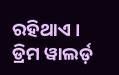ରହିଥାଏ ।
ଡ୍ରିମ ୱାଲର୍ଡ଼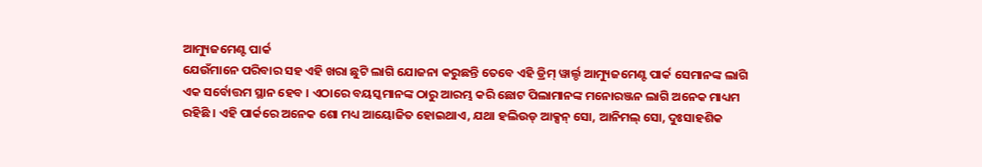ଆମ୍ୟୁଜମେଣ୍ଟ ପାର୍କ
ଯେଉଁମାନେ ପରିବାର ସହ ଏହି ଖରା ଛୁଟି ଲାଗି ଯୋଜନା କରୁଛନ୍ତି ତେବେ ଏହି ଡ୍ରିମ୍ ୱାର୍ଲ୍ଡ ଆମ୍ୟୁଜମେଣ୍ଟ ପାର୍କ ସେମାନଙ୍କ ଲାଗି ଏକ ସର୍ବୋତ୍ତମ ସ୍ଥାନ ହେବ । ଏଠାରେ ବୟସ୍କମାନଙ୍କ ଠାରୁ ଆରମ୍ଭ କରି ଛୋଟ ପିଲାମାନଙ୍କ ମନୋରଞ୍ଜନ ଲାଗି ଅନେକ ମାଧ୍ୟମ ରହିଛି । ଏହି ପାର୍କରେ ଅନେକ ଶୋ ମଧ୍ୟ ଆୟୋଜିତ ହୋଇଥାଏ, ଯଥା ହଲିଉଡ୍ ଆକ୍ସନ୍ ସୋ, ଆନିମଲ୍ ସୋ, ଦୁଃସାହଶିକ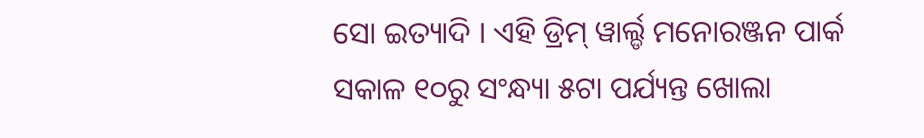ସୋ ଇତ୍ୟାଦି । ଏହି ଡ୍ରିମ୍ ୱାର୍ଲ୍ଡ ମନୋରଞ୍ଜନ ପାର୍କ ସକାଳ ୧୦ରୁ ସଂନ୍ଧ୍ୟା ୫ଟା ପର୍ଯ୍ୟନ୍ତ ଖୋଲା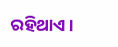ରହିଥାଏ ।